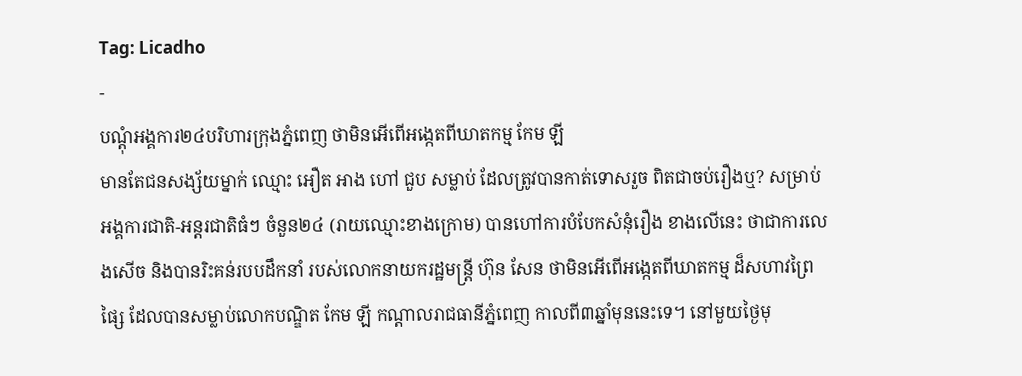Tag: Licadho
-
បណ្ដុំអង្គការ២៤បរិហារក្រុងភ្នំពេញ ថាមិនអើពើអង្កេតពីឃាតកម្ម កែម ឡី
មានតែជនសង្ស័យម្នាក់ ឈ្មោះ អឿត អាង ហៅ ជួប សម្លាប់ ដែលត្រូវបានកាត់ទោសរួច ពិតជាចប់រឿងឬ? សម្រាប់អង្គការជាតិ-អន្តរជាតិធំៗ ចំនួន២៤ (រាយឈ្មោះខាងក្រោម) បានហៅការបំបែកសំនុំរឿង ខាងលើនេះ ថាជាការលេងសើច និងបានរិះគន់របបដឹកនាំ របស់លោកនាយករដ្ឋមន្ត្រី ហ៊ុន សែន ថាមិនអើពើអង្កេតពីឃាតកម្ម ដ៏សហាវព្រៃផ្សៃ ដែលបានសម្លាប់លោកបណ្ឌិត កែម ឡី កណ្ដាលរាជធានីភ្នំពេញ កាលពី៣ឆ្នាំមុននេះទេ។ នៅមួយថ្ងៃមុ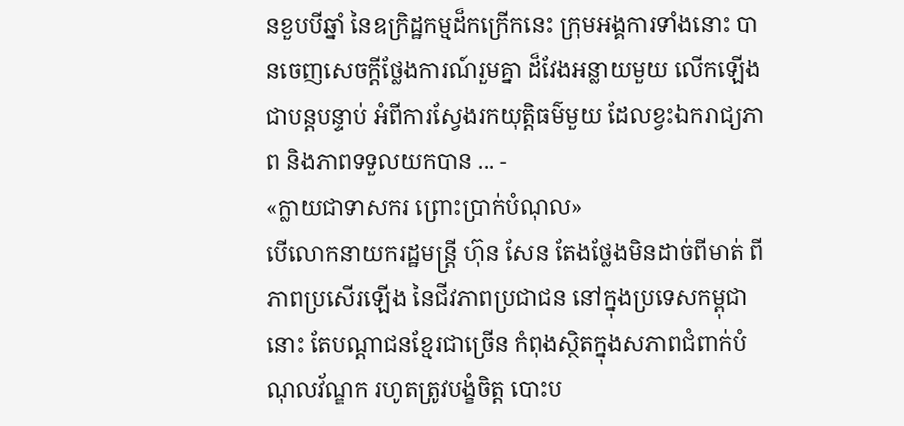នខួបបីឆ្នាំ នៃឧក្រិដ្ឋកម្មដ៏កក្រើកនេះ ក្រុមអង្គការទាំងនោះ បានចេញសេចក្ដីថ្លែងការណ៍រួមគ្នា ដ៏វែងអន្លាយមួយ លើកឡើងជាបន្តបន្ទាប់ អំពីការស្វែងរកយុត្តិធម៌មួយ ដែលខ្វះឯករាជ្យភាព និងភាពទទួលយកបាន ... -
«ក្លាយជាទាសករ ព្រោះប្រាក់បំណុល»
បើលោកនាយករដ្ឋមន្ត្រី ហ៊ុន សែន តែងថ្លែងមិនដាច់ពីមាត់ ពីភាពប្រសើរឡើង នៃជីវភាពប្រជាជន នៅក្នុងប្រទេសកម្ពុជានោះ តែបណ្ដាជនខ្មែរជាច្រើន កំពុងស្ថិតក្នុងសភាពជំពាក់បំណុលវ័ណ្ឌក រហូតត្រូវបង្ខំចិត្ត បោះប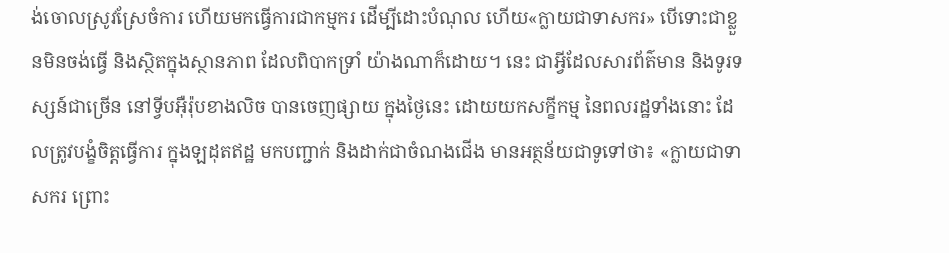ង់ចោលស្រូវស្រែចំការ ហើយមកធ្វើការជាកម្មករ ដើម្បីដោះបំណុល ហើយ«ក្លាយជាទាសករ» បើទោះជាខ្លួនមិនចង់ធ្វើ និងស្ថិតក្នុងស្ថានភាព ដែលពិបាកទ្រាំ យ៉ាងណាក៏ដោយ។ នេះ ជាអ្វីដែលសារព័ត៌មាន និងទូរទស្សន៍ជាច្រើន នៅទ្វីបអ៊ឺរ៉ុបខាងលិច បានចេញផ្សាយ ក្នុងថ្ងៃនេះ ដោយយកសក្ខីកម្ម នៃពលរដ្ឋទាំងនោះ ដែលត្រូវបង្ខំចិត្តធ្វើការ ក្នុងឡដុតឥដ្ឋ មកបញ្ជាក់ និងដាក់ជាចំណងជើង មានអត្ថន័យជាទូទៅថា៖ «ក្លាយជាទាសករ ព្រោះ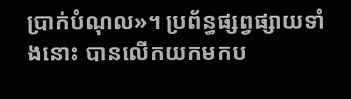ប្រាក់បំណុល»។ ប្រព័ន្ធផ្សព្វផ្សាយទាំងនោះ បានលើកយកមកប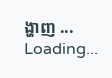ង្ហាញ ...
Loading...